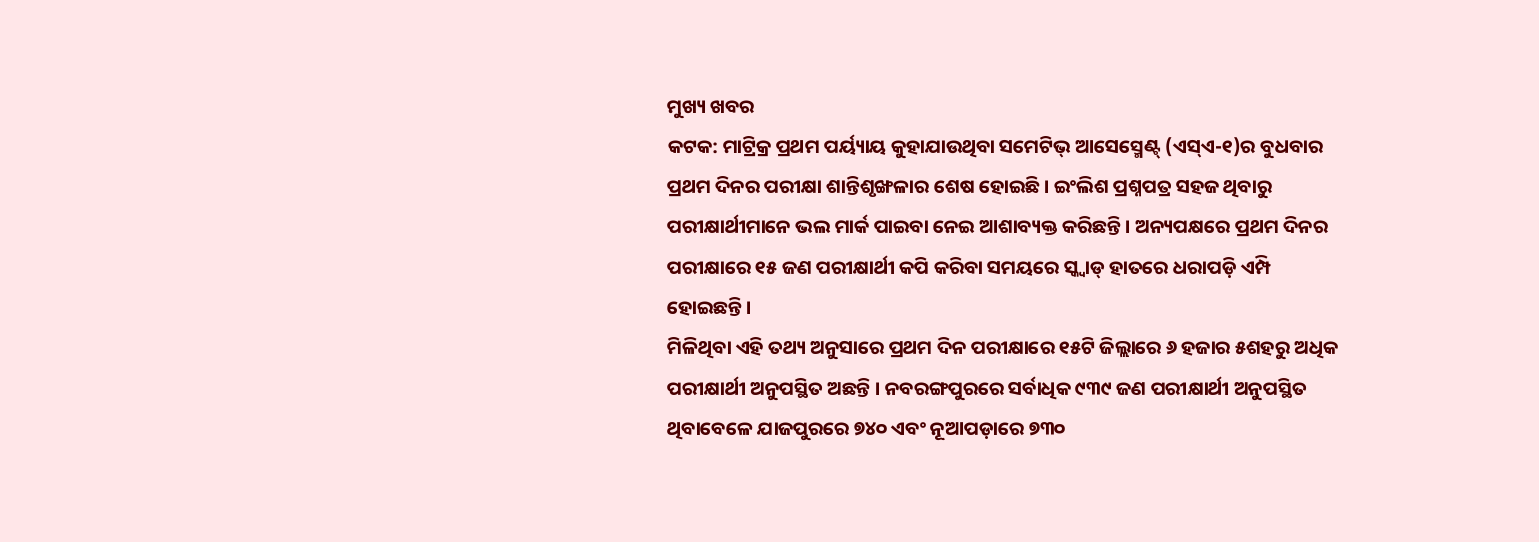ମୁଖ୍ୟ ଖବର
କଟକ: ମାଟ୍ରିକ୍ର ପ୍ରଥମ ପର୍ୟ୍ୟାୟ କୁହାଯାଉଥିବା ସମେଟିଭ୍ ଆସେସ୍ମେଣ୍ଟ୍ (ଏସ୍ଏ-୧)ର ବୁଧବାର ପ୍ରଥମ ଦିନର ପରୀକ୍ଷା ଶାନ୍ତିଶୃଙ୍ଖଳାର ଶେଷ ହୋଇଛି । ଇଂଲିଶ ପ୍ରଶ୍ନପତ୍ର ସହଜ ଥିବାରୁ ପରୀକ୍ଷାର୍ଥୀମାନେ ଭଲ ମାର୍କ ପାଇବା ନେଇ ଆଶାବ୍ୟକ୍ତ କରିଛନ୍ତି । ଅନ୍ୟପକ୍ଷରେ ପ୍ରଥମ ଦିନର ପରୀକ୍ଷାରେ ୧୫ ଜଣ ପରୀକ୍ଷାର୍ଥୀ କପି କରିବା ସମୟରେ ସ୍କ୍ୱାଡ୍ ହାତରେ ଧରାପଡ଼ି ଏମ୍ପି ହୋଇଛନ୍ତି ।
ମିଳିଥିବା ଏହି ତଥ୍ୟ ଅନୁସାରେ ପ୍ରଥମ ଦିନ ପରୀକ୍ଷାରେ ୧୫ଟି ଜିଲ୍ଲାରେ ୬ ହଜାର ୫ଶହରୁ ଅଧିକ ପରୀକ୍ଷାର୍ଥୀ ଅନୁପସ୍ଥିତ ଅଛନ୍ତି । ନବରଙ୍ଗପୁରରେ ସର୍ବାଧିକ ୯୩୯ ଜଣ ପରୀକ୍ଷାର୍ଥୀ ଅନୁପସ୍ଥିତ ଥିବାବେଳେ ଯାଜପୁରରେ ୭୪୦ ଏବଂ ନୂଆପଡ଼ାରେ ୭୩୦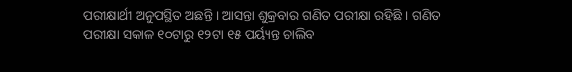ପରୀକ୍ଷାର୍ଥୀ ଅନୁପସ୍ଥିତ ଅଛନ୍ତି । ଆସନ୍ତା ଶୁକ୍ରବାର ଗଣିତ ପରୀକ୍ଷା ରହିଛି । ଗଣିତ ପରୀକ୍ଷା ସକାଳ ୧୦ଟାରୁ ୧୨ଟା ୧୫ ପର୍ୟ୍ୟନ୍ତ ଚାଲିବ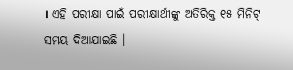। ଏହି ପରୀକ୍ଷା ପାଇଁ ପରୀକ୍ଷାର୍ଥୀଙ୍କୁ ଅତିରିକ୍ତ ୧୫ ମିନିଟ୍ ସମୟ ଦିଆଯାଇଛି ।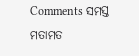Comments ସମସ୍ତ ମତାମତ